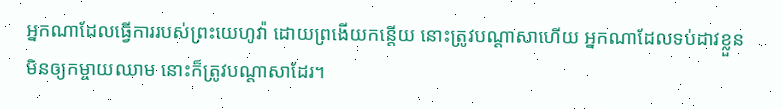អ្នកណាដែលធ្វើការរបស់ព្រះយេហូវ៉ា ដោយព្រងើយកន្តើយ នោះត្រូវបណ្ដាសាហើយ អ្នកណាដែលទប់ដាវខ្លួនមិនឲ្យកម្ចាយឈាម នោះក៏ត្រូវបណ្ដាសាដែរ។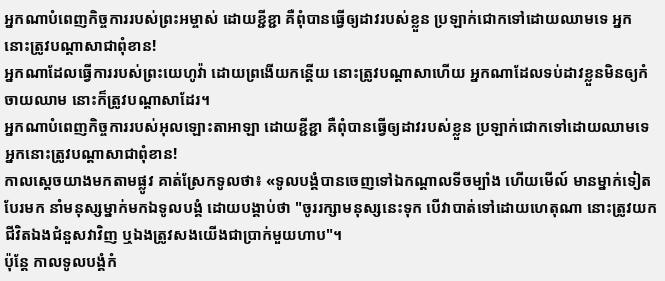អ្នកណាបំពេញកិច្ចការរបស់ព្រះអម្ចាស់ ដោយខ្ជីខ្ជា គឺពុំបានធ្វើឲ្យដាវរបស់ខ្លួន ប្រឡាក់ជោកទៅដោយឈាមទេ អ្នកនោះត្រូវបណ្ដាសាជាពុំខាន!
អ្នកណាដែលធ្វើការរបស់ព្រះយេហូវ៉ា ដោយព្រងើយកន្តើយ នោះត្រូវបណ្តាសាហើយ អ្នកណាដែលទប់ដាវខ្លួនមិនឲ្យកំចាយឈាម នោះក៏ត្រូវបណ្តាសាដែរ។
អ្នកណាបំពេញកិច្ចការរបស់អុលឡោះតាអាឡា ដោយខ្ជីខ្ជា គឺពុំបានធ្វើឲ្យដាវរបស់ខ្លួន ប្រឡាក់ជោកទៅដោយឈាមទេ អ្នកនោះត្រូវបណ្ដាសាជាពុំខាន!
កាលស្ដេចយាងមកតាមផ្លូវ គាត់ស្រែកទូលថា៖ «ទូលបង្គំបានចេញទៅឯកណ្ដាលទីចម្បាំង ហើយមើល៍ មានម្នាក់ទៀតបែរមក នាំមនុស្សម្នាក់មកឯទូលបង្គំ ដោយបង្គាប់ថា "ចូររក្សាមនុស្សនេះទុក បើវាបាត់ទៅដោយហេតុណា នោះត្រូវយកជីវិតឯងជំនួសវាវិញ ឬឯងត្រូវសងយើងជាប្រាក់មួយហាប"។
ប៉ុន្តែ កាលទូលបង្គំកំ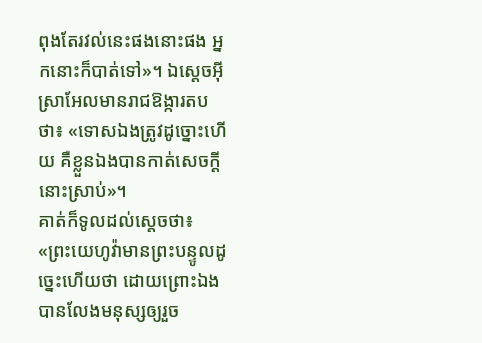ពុងតែរវល់នេះផងនោះផង អ្នកនោះក៏បាត់ទៅ»។ ឯស្តេចអ៊ីស្រាអែលមានរាជឱង្ការតបថា៖ «ទោសឯងត្រូវដូច្នោះហើយ គឺខ្លួនឯងបានកាត់សេចក្ដីនោះស្រាប់»។
គាត់ក៏ទូលដល់ស្តេចថា៖ «ព្រះយេហូវ៉ាមានព្រះបន្ទូលដូច្នេះហើយថា ដោយព្រោះឯងបានលែងមនុស្សឲ្យរួច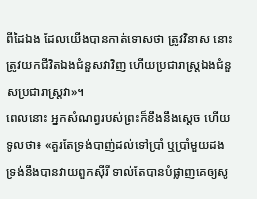ពីដៃឯង ដែលយើងបានកាត់ទោសថា ត្រូវវិនាស នោះត្រូវយកជីវិតឯងជំនួសវាវិញ ហើយប្រជារាស្ត្រឯងជំនួសប្រជារាស្ត្រវា»។
ពេលនោះ អ្នកសំណព្វរបស់ព្រះក៏ខឹងនឹងស្ដេច ហើយទូលថា៖ «គួរតែទ្រង់បាញ់ដល់ទៅប្រាំ ឬប្រាំមួយដង ទ្រង់នឹងបានវាយពួកស៊ីរី ទាល់តែបានបំផ្លាញគេឲ្យសូ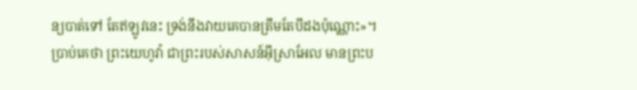ន្យបាត់ទៅ តែឥឡូវនេះ ទ្រង់នឹងវាយគេបានត្រឹមតែបីដងប៉ុណ្ណោះ»។
ប្រាប់គេថា ព្រះយេហូវ៉ា ជាព្រះរបស់សាសន៍អ៊ីស្រាអែល មានព្រះប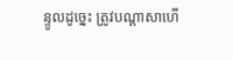ន្ទូលដូច្នេះ ត្រូវបណ្ដាសាហើ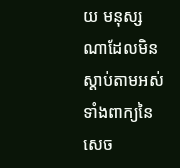យ មនុស្សណាដែលមិនស្តាប់តាមអស់ទាំងពាក្យនៃសេច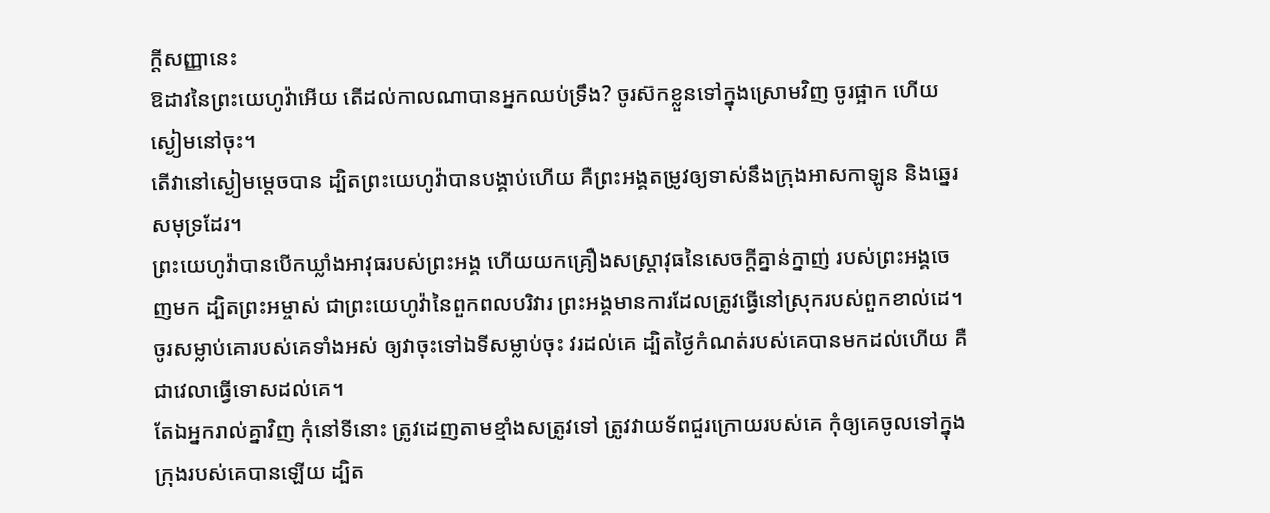ក្ដីសញ្ញានេះ
ឱដាវនៃព្រះយេហូវ៉ាអើយ តើដល់កាលណាបានអ្នកឈប់ទ្រឹង? ចូរស៊កខ្លួនទៅក្នុងស្រោមវិញ ចូរផ្អាក ហើយស្ងៀមនៅចុះ។
តើវានៅស្ងៀមម្ដេចបាន ដ្បិតព្រះយេហូវ៉ាបានបង្គាប់ហើយ គឺព្រះអង្គតម្រូវឲ្យទាស់នឹងក្រុងអាសកាឡូន និងឆ្នេរសមុទ្រដែរ។
ព្រះយេហូវ៉ាបានបើកឃ្លាំងអាវុធរបស់ព្រះអង្គ ហើយយកគ្រឿងសស្ត្រាវុធនៃសេចក្ដីគ្នាន់ក្នាញ់ របស់ព្រះអង្គចេញមក ដ្បិតព្រះអម្ចាស់ ជាព្រះយេហូវ៉ានៃពួកពលបរិវារ ព្រះអង្គមានការដែលត្រូវធ្វើនៅស្រុករបស់ពួកខាល់ដេ។
ចូរសម្លាប់គោរបស់គេទាំងអស់ ឲ្យវាចុះទៅឯទីសម្លាប់ចុះ វរដល់គេ ដ្បិតថ្ងៃកំណត់របស់គេបានមកដល់ហើយ គឺជាវេលាធ្វើទោសដល់គេ។
តែឯអ្នករាល់គ្នាវិញ កុំនៅទីនោះ ត្រូវដេញតាមខ្មាំងសត្រូវទៅ ត្រូវវាយទ័ពជួរក្រោយរបស់គេ កុំឲ្យគេចូលទៅក្នុងក្រុងរបស់គេបានឡើយ ដ្បិត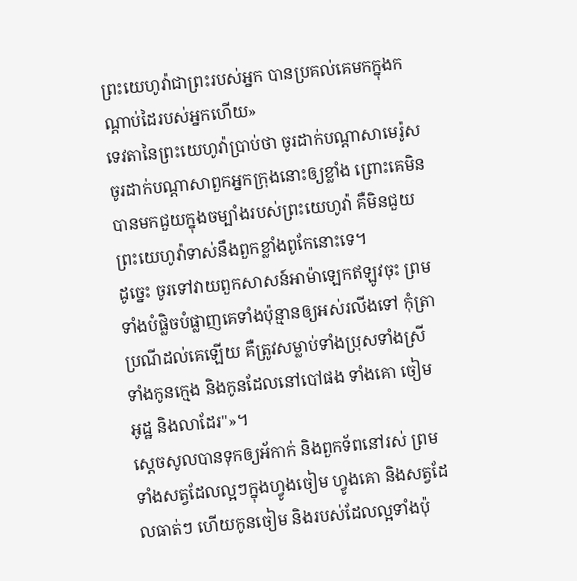ព្រះយេហូវ៉ាជាព្រះរបស់អ្នក បានប្រគល់គេមកក្នុងកណ្ដាប់ដៃរបស់អ្នកហើយ»
ទេវតានៃព្រះយេហូវ៉ាប្រាប់ថា ចូរដាក់បណ្ដាសាមេរ៉ូស ចូរដាក់បណ្ដាសាពួកអ្នកក្រុងនោះឲ្យខ្លាំង ព្រោះគេមិនបានមកជួយក្នុងចម្បាំងរបស់ព្រះយេហូវ៉ា គឺមិនជួយព្រះយេហូវ៉ាទាស់នឹងពួកខ្លាំងពូកែនោះទេ។
ដូច្នេះ ចូរទៅវាយពួកសាសន៍អាម៉ាឡេកឥឡូវចុះ ព្រមទាំងបំផ្លិចបំផ្លាញគេទាំងប៉ុន្មានឲ្យអស់រលីងទៅ កុំត្រាប្រណីដល់គេឡើយ គឺត្រូវសម្លាប់ទាំងប្រុសទាំងស្រី ទាំងកូនក្មេង និងកូនដែលនៅបៅផង ទាំងគោ ចៀម អូដ្ឋ និងលាដែរ"»។
ស្ដេចសូលបានទុកឲ្យអ័កាក់ និងពួកទ័ពនៅរស់ ព្រមទាំងសត្វដែលល្អៗក្នុងហ្វូងចៀម ហ្វូងគោ និងសត្វដែលធាត់ៗ ហើយកូនចៀម និងរបស់ដែលល្អទាំងប៉ុ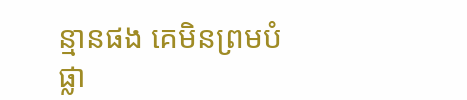ន្មានផង គេមិនព្រមបំផ្លា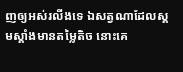ញឲ្យអស់រលីងទេ ឯសត្វណាដែលស្គមស្គាំងមានតម្លៃតិច នោះគេ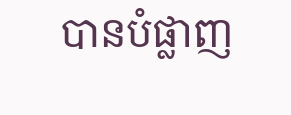បានបំផ្លាញ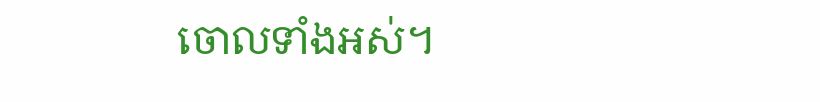ចោលទាំងអស់។